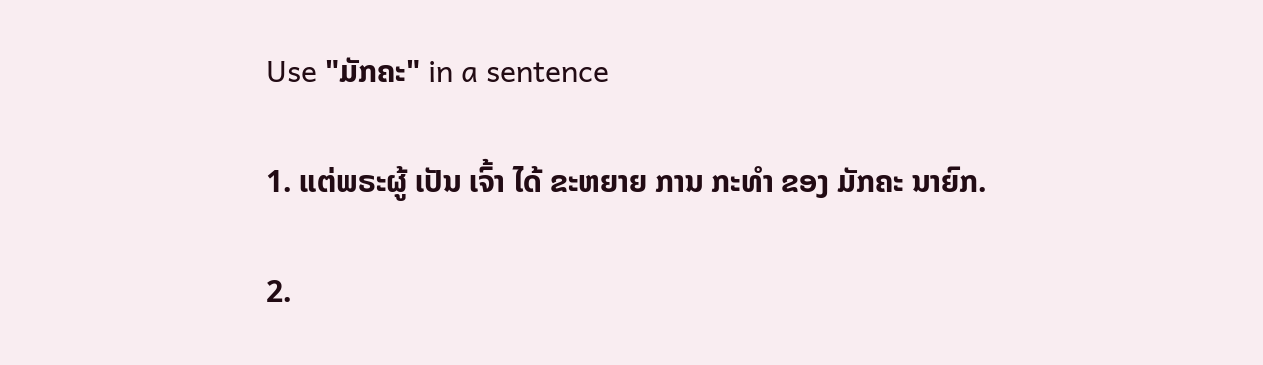Use "ມັກຄະ" in a sentence

1. ແຕ່ພຣະຜູ້ ເປັນ ເຈົ້າ ໄດ້ ຂະຫຍາຍ ການ ກະທໍາ ຂອງ ມັກຄະ ນາຍົກ.

2.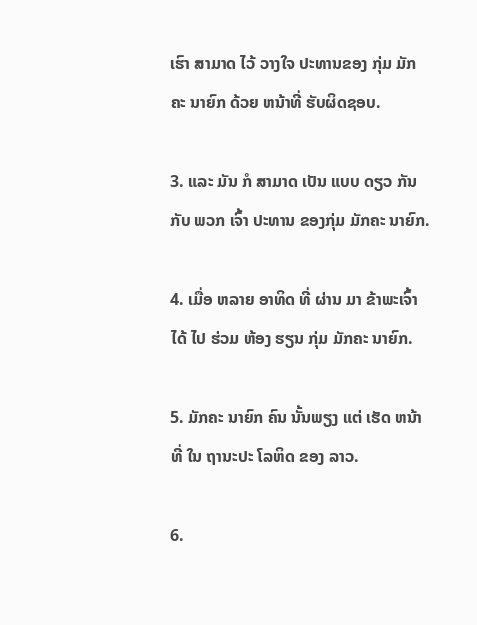ເຮົາ ສາມາດ ໄວ້ ວາງໃຈ ປະທານຂອງ ກຸ່ມ ມັກຄະ ນາຍົກ ດ້ວຍ ຫນ້າທີ່ ຮັບຜິດຊອບ.

3. ແລະ ມັນ ກໍ ສາມາດ ເປັນ ແບບ ດຽວ ກັນກັບ ພວກ ເຈົ້າ ປະທານ ຂອງກຸ່ມ ມັກຄະ ນາຍົກ.

4. ເມື່ອ ຫລາຍ ອາທິດ ທີ່ ຜ່ານ ມາ ຂ້າພະເຈົ້າ ໄດ້ ໄປ ຮ່ວມ ຫ້ອງ ຮຽນ ກຸ່ມ ມັກຄະ ນາຍົກ.

5. ມັກຄະ ນາຍົກ ຄົນ ນັ້ນພຽງ ແຕ່ ເຮັດ ຫນ້າ ທີ່ ໃນ ຖານະປະ ໂລຫິດ ຂອງ ລາວ.

6.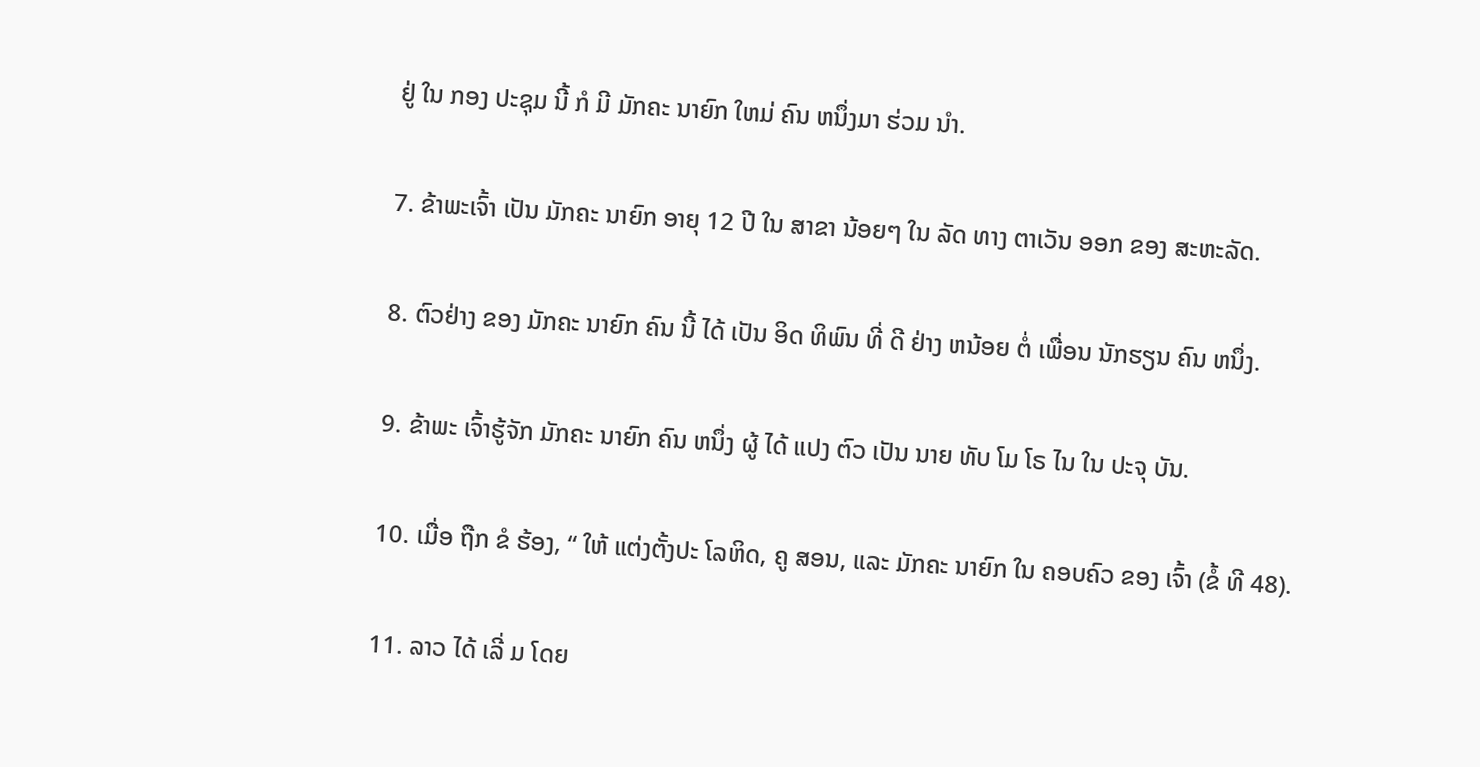ຢູ່ ໃນ ກອງ ປະຊຸມ ນີ້ ກໍ ມີ ມັກຄະ ນາຍົກ ໃຫມ່ ຄົນ ຫນຶ່ງມາ ຮ່ວມ ນໍາ.

7. ຂ້າພະເຈົ້າ ເປັນ ມັກຄະ ນາຍົກ ອາຍຸ 12 ປີ ໃນ ສາຂາ ນ້ອຍໆ ໃນ ລັດ ທາງ ຕາເວັນ ອອກ ຂອງ ສະຫະລັດ.

8. ຕົວຢ່າງ ຂອງ ມັກຄະ ນາຍົກ ຄົນ ນີ້ ໄດ້ ເປັນ ອິດ ທິພົນ ທີ່ ດີ ຢ່າງ ຫນ້ອຍ ຕໍ່ ເພື່ອນ ນັກຮຽນ ຄົນ ຫນຶ່ງ.

9. ຂ້າພະ ເຈົ້າຮູ້ຈັກ ມັກຄະ ນາຍົກ ຄົນ ຫນຶ່ງ ຜູ້ ໄດ້ ແປງ ຕົວ ເປັນ ນາຍ ທັບ ໂມ ໂຣ ໄນ ໃນ ປະຈຸ ບັນ.

10. ເມື່ອ ຖືກ ຂໍ ຮ້ອງ, “ ໃຫ້ ແຕ່ງຕັ້ງປະ ໂລຫິດ, ຄູ ສອນ, ແລະ ມັກຄະ ນາຍົກ ໃນ ຄອບຄົວ ຂອງ ເຈົ້າ (ຂໍ້ ທີ 48).

11. ລາວ ໄດ້ ເລີ່ ມ ໂດຍ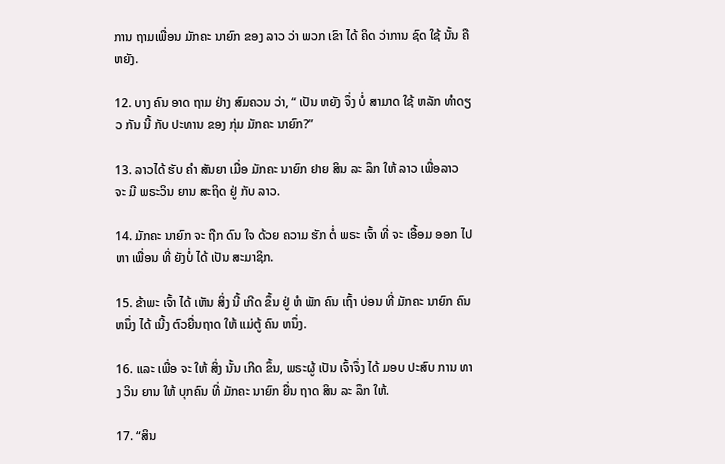ການ ຖາມເພື່ອນ ມັກຄະ ນາຍົກ ຂອງ ລາວ ວ່າ ພວກ ເຂົາ ໄດ້ ຄິດ ວ່າການ ຊົດ ໃຊ້ ນັ້ນ ຄື ຫຍັງ.

12. ບາງ ຄົນ ອາດ ຖາມ ຢ່າງ ສົມຄວນ ວ່າ, “ ເປັນ ຫຍັງ ຈຶ່ງ ບໍ່ ສາມາດ ໃຊ້ ຫລັກ ທໍາດຽວ ກັນ ນີ້ ກັບ ປະທານ ຂອງ ກຸ່ມ ມັກຄະ ນາຍົກ?”

13. ລາວໄດ້ ຮັບ ຄໍາ ສັນຍາ ເມື່ອ ມັກຄະ ນາຍົກ ຢາຍ ສິນ ລະ ລຶກ ໃຫ້ ລາວ ເພື່ອລາວ ຈະ ມີ ພຣະວິນ ຍານ ສະຖິດ ຢູ່ ກັບ ລາວ.

14. ມັກຄະ ນາຍົກ ຈະ ຖືກ ດົນ ໃຈ ດ້ວຍ ຄວາມ ຮັກ ຕໍ່ ພຣະ ເຈົ້າ ທີ່ ຈະ ເອື້ອມ ອອກ ໄປ ຫາ ເພື່ອນ ທີ່ ຍັງບໍ່ ໄດ້ ເປັນ ສະມາຊິກ.

15. ຂ້າພະ ເຈົ້າ ໄດ້ ເຫັນ ສິ່ງ ນີ້ ເກີດ ຂຶ້ນ ຢູ່ ຫໍ ພັກ ຄົນ ເຖົ້າ ບ່ອນ ທີ່ ມັກຄະ ນາຍົກ ຄົນ ຫນຶ່ງ ໄດ້ ເນີ້ງ ຕົວຍື່ນຖາດ ໃຫ້ ແມ່ຕູ້ ຄົນ ຫນຶ່ງ.

16. ແລະ ເພື່ອ ຈະ ໃຫ້ ສິ່ງ ນັ້ນ ເກີດ ຂຶ້ນ, ພຣະຜູ້ ເປັນ ເຈົ້າຈຶ່ງ ໄດ້ ມອບ ປະສົບ ການ ທາງ ວິນ ຍານ ໃຫ້ ບຸກຄົນ ທີ່ ມັກຄະ ນາຍົກ ຍື່ນ ຖາດ ສິນ ລະ ລຶກ ໃຫ້.

17. “ສິນ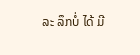ລະ ລຶກບໍ່ ໄດ້ ມີ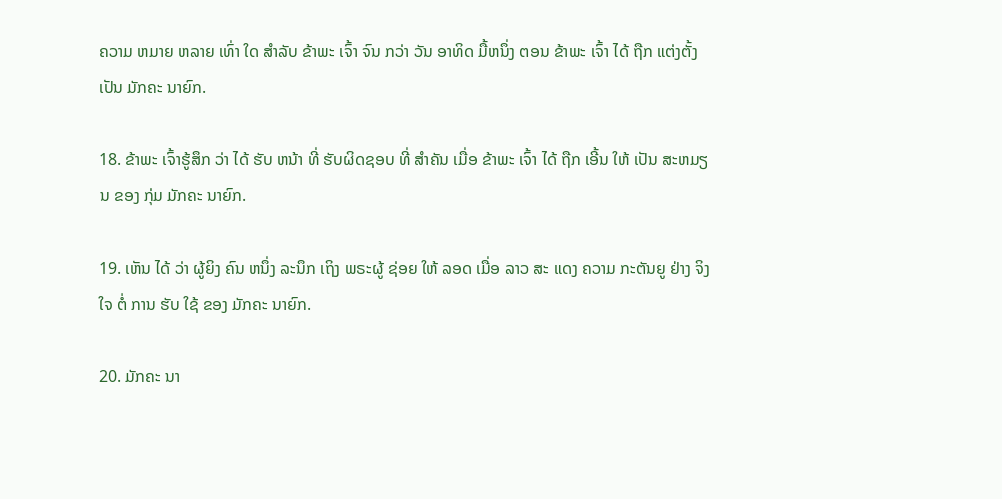ຄວາມ ຫມາຍ ຫລາຍ ເທົ່າ ໃດ ສໍາລັບ ຂ້າພະ ເຈົ້າ ຈົນ ກວ່າ ວັນ ອາທິດ ມື້ຫນຶ່ງ ຕອນ ຂ້າພະ ເຈົ້າ ໄດ້ ຖືກ ແຕ່ງຕັ້ງ ເປັນ ມັກຄະ ນາຍົກ.

18. ຂ້າພະ ເຈົ້າຮູ້ສຶກ ວ່າ ໄດ້ ຮັບ ຫນ້າ ທີ່ ຮັບຜິດຊອບ ທີ່ ສໍາຄັນ ເມື່ອ ຂ້າພະ ເຈົ້າ ໄດ້ ຖືກ ເອີ້ນ ໃຫ້ ເປັນ ສະຫມຽນ ຂອງ ກຸ່ມ ມັກຄະ ນາຍົກ.

19. ເຫັນ ໄດ້ ວ່າ ຜູ້ຍິງ ຄົນ ຫນຶ່ງ ລະນຶກ ເຖິງ ພຣະຜູ້ ຊ່ອຍ ໃຫ້ ລອດ ເມື່ອ ລາວ ສະ ແດງ ຄວາມ ກະຕັນຍູ ຢ່າງ ຈິງ ໃຈ ຕໍ່ ການ ຮັບ ໃຊ້ ຂອງ ມັກຄະ ນາຍົກ.

20. ມັກຄະ ນາ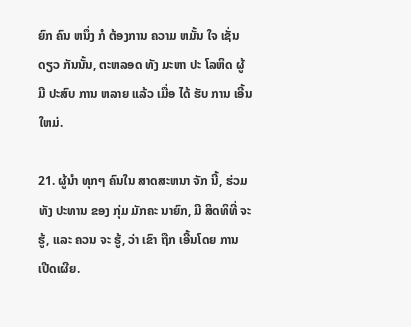ຍົກ ຄົນ ຫນຶ່ງ ກໍ ຕ້ອງການ ຄວາມ ຫມັ້ນ ໃຈ ເຊັ່ນດຽວ ກັນນັ້ນ, ຕະຫລອດ ທັງ ມະຫາ ປະ ໂລຫິດ ຜູ້ ມີ ປະສົບ ການ ຫລາຍ ແລ້ວ ເມື່ອ ໄດ້ ຮັບ ການ ເອີ້ນ ໃຫມ່.

21. ຜູ້ນໍາ ທຸກໆ ຄົນໃນ ສາດສະຫນາ ຈັກ ນີ້, ຮ່ວມ ທັງ ປະທານ ຂອງ ກຸ່ມ ມັກຄະ ນາຍົກ, ມີ ສິດທິທີ່ ຈະ ຮູ້, ແລະ ຄວນ ຈະ ຮູ້, ວ່າ ເຂົາ ຖືກ ເອີ້ນໂດຍ ການ ເປີດເຜີຍ.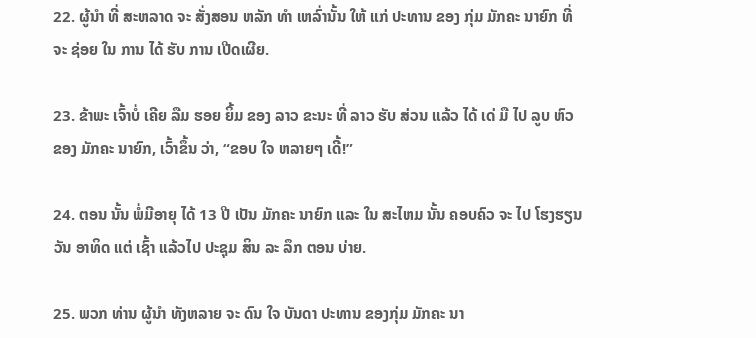22. ຜູ້ນໍາ ທີ່ ສະຫລາດ ຈະ ສັ່ງສອນ ຫລັກ ທໍາ ເຫລົ່ານັ້ນ ໃຫ້ ແກ່ ປະທານ ຂອງ ກຸ່ມ ມັກຄະ ນາຍົກ ທີ່ ຈະ ຊ່ອຍ ໃນ ການ ໄດ້ ຮັບ ການ ເປີດເຜີຍ.

23. ຂ້າພະ ເຈົ້າບໍ່ ເຄີຍ ລືມ ຮອຍ ຍິ້ມ ຂອງ ລາວ ຂະນະ ທີ່ ລາວ ຮັບ ສ່ວນ ແລ້ວ ໄດ້ ເດ່ ມື ໄປ ລູບ ຫົວ ຂອງ ມັກຄະ ນາຍົກ, ເວົ້າຂຶ້ນ ວ່າ, “ຂອບ ໃຈ ຫລາຍໆ ເດີ້!”

24. ຕອນ ນັ້ນ ພໍ່ມີອາຍຸ ໄດ້ 13 ປີ ເປັນ ມັກຄະ ນາຍົກ ແລະ ໃນ ສະໄຫມ ນັ້ນ ຄອບຄົວ ຈະ ໄປ ໂຮງຮຽນ ວັນ ອາທິດ ແຕ່ ເຊົ້າ ແລ້ວໄປ ປະຊຸມ ສິນ ລະ ລຶກ ຕອນ ບ່າຍ.

25. ພວກ ທ່ານ ຜູ້ນໍາ ທັງຫລາຍ ຈະ ດົນ ໃຈ ບັນດາ ປະທານ ຂອງກຸ່ມ ມັກຄະ ນາ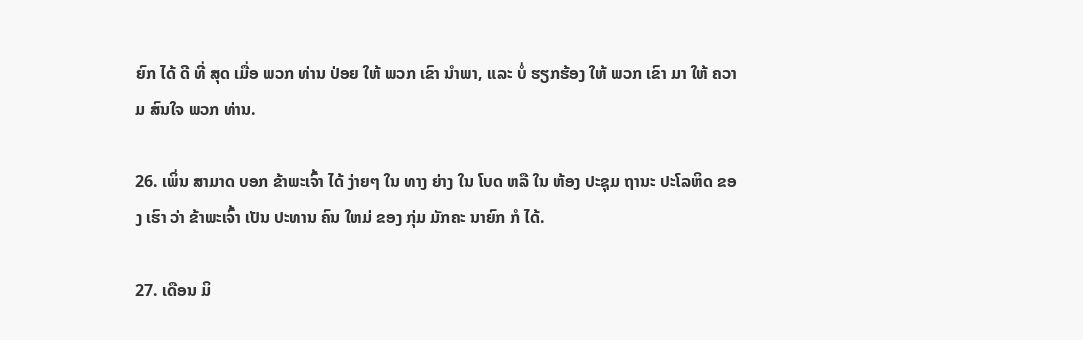ຍົກ ໄດ້ ດີ ທີ່ ສຸດ ເມື່ອ ພວກ ທ່ານ ປ່ອຍ ໃຫ້ ພວກ ເຂົາ ນໍາພາ, ແລະ ບໍ່ ຮຽກຮ້ອງ ໃຫ້ ພວກ ເຂົາ ມາ ໃຫ້ ຄວາມ ສົນໃຈ ພວກ ທ່ານ.

26. ເພິ່ນ ສາມາດ ບອກ ຂ້າພະເຈົ້າ ໄດ້ ງ່າຍໆ ໃນ ທາງ ຍ່າງ ໃນ ໂບດ ຫລື ໃນ ຫ້ອງ ປະຊຸມ ຖານະ ປະໂລຫິດ ຂອງ ເຮົາ ວ່າ ຂ້າພະເຈົ້າ ເປັນ ປະທານ ຄົນ ໃຫມ່ ຂອງ ກຸ່ມ ມັກຄະ ນາຍົກ ກໍ ໄດ້.

27. ເດືອນ ມິ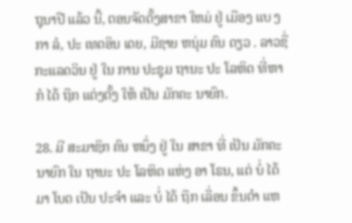ຖຸນາປີ ແລ້ວ ນີ້, ຕອນຈັດຕັ້ງສາຂາ ໃຫມ່ ຢູ່ ເມືອງ ແບ ງກາ ລໍ, ປະ ເທດອິນ ເດຍ, ມີຊາຍ ຫນຸ່ມ ຄົນ ດຽວ . ລາວຊື່ ກະແລດວິນ ຢູ່ ໃນ ການ ປະຊຸມ ຖານະ ປະ ໂລຫິດ ທີ່ຫາ ກໍ ໄດ້ ຖືກ ແຕ່ງຕັ້ງ ໃຫ້ ເປັນ ມັກຄະ ນາຍົກ.

28. ມີ ສະມາຊິກ ຄົນ ຫນຶ່ງ ຢູ່ ໃນ ສາຂາ ທີ່ ເປັນ ມັກຄະ ນາຍົກ ໃນ ຖານະ ປະ ໂລຫິດ ແຫ່ງ ອາ ໂຣນ, ແຕ່ ບໍ່ ໄດ້ ມາ ໂບດ ເປັນ ປະຈໍາ ແລະ ບໍ່ ໄດ້ ຖືກ ເລື່ອນ ຂຶ້ນຕໍາ ແຫ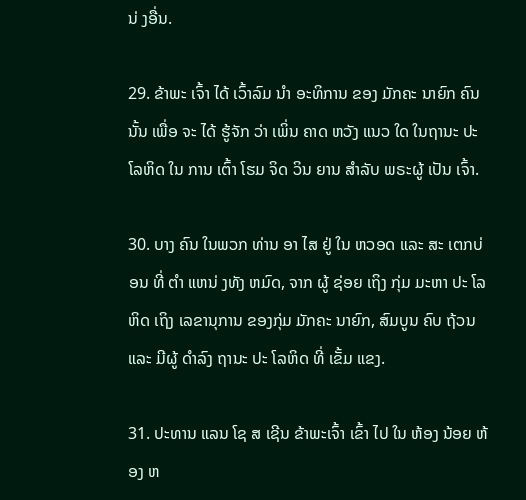ນ່ ງອື່ນ.

29. ຂ້າພະ ເຈົ້າ ໄດ້ ເວົ້າລົມ ນໍາ ອະທິການ ຂອງ ມັກຄະ ນາຍົກ ຄົນ ນັ້ນ ເພື່ອ ຈະ ໄດ້ ຮູ້ຈັກ ວ່າ ເພິ່ນ ຄາດ ຫວັງ ແນວ ໃດ ໃນຖານະ ປະ ໂລຫິດ ໃນ ການ ເຕົ້າ ໂຮມ ຈິດ ວິນ ຍານ ສໍາລັບ ພຣະຜູ້ ເປັນ ເຈົ້າ.

30. ບາງ ຄົນ ໃນພວກ ທ່ານ ອາ ໄສ ຢູ່ ໃນ ຫວອດ ແລະ ສະ ເຕກບ່ອນ ທີ່ ຕໍາ ແຫນ່ ງທັງ ຫມົດ, ຈາກ ຜູ້ ຊ່ອຍ ເຖິງ ກຸ່ມ ມະຫາ ປະ ໂລຫິດ ເຖິງ ເລຂານຸການ ຂອງກຸ່ມ ມັກຄະ ນາຍົກ, ສົມບູນ ຄົບ ຖ້ວນ ແລະ ມີຜູ້ ດໍາລົງ ຖານະ ປະ ໂລຫິດ ທີ່ ເຂັ້ມ ແຂງ.

31. ປະທານ ແລນ ໂຊ ສ ເຊີນ ຂ້າພະເຈົ້າ ເຂົ້າ ໄປ ໃນ ຫ້ອງ ນ້ອຍ ຫ້ອງ ຫ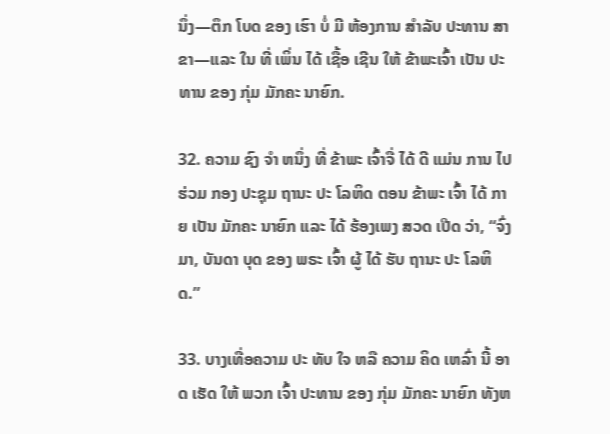ນຶ່ງ—ຕຶກ ໂບດ ຂອງ ເຮົາ ບໍ່ ມີ ຫ້ອງການ ສໍາລັບ ປະທານ ສາຂາ—ແລະ ໃນ ທີ່ ເພິ່ນ ໄດ້ ເຊື້ອ ເຊີນ ໃຫ້ ຂ້າພະເຈົ້າ ເປັນ ປະທານ ຂອງ ກຸ່ມ ມັກຄະ ນາຍົກ.

32. ຄວາມ ຊົງ ຈໍາ ຫນຶ່ງ ທີ່ ຂ້າພະ ເຈົ້າຈື່ ໄດ້ ດີ ແມ່ນ ການ ໄປ ຮ່ວມ ກອງ ປະຊຸມ ຖານະ ປະ ໂລຫິດ ຕອນ ຂ້າພະ ເຈົ້າ ໄດ້ ກາຍ ເປັນ ມັກຄະ ນາຍົກ ແລະ ໄດ້ ຮ້ອງເພງ ສວດ ເປີດ ວ່າ, “ຈົ່ງ ມາ, ບັນດາ ບຸດ ຂອງ ພຣະ ເຈົ້າ ຜູ້ ໄດ້ ຮັບ ຖານະ ປະ ໂລຫິດ.”

33. ບາງເທື່ອຄວາມ ປະ ທັບ ໃຈ ຫລື ຄວາມ ຄິດ ເຫລົ່າ ນີ້ ອາດ ເຮັດ ໃຫ້ ພວກ ເຈົ້າ ປະທານ ຂອງ ກຸ່ມ ມັກຄະ ນາຍົກ ທັງຫ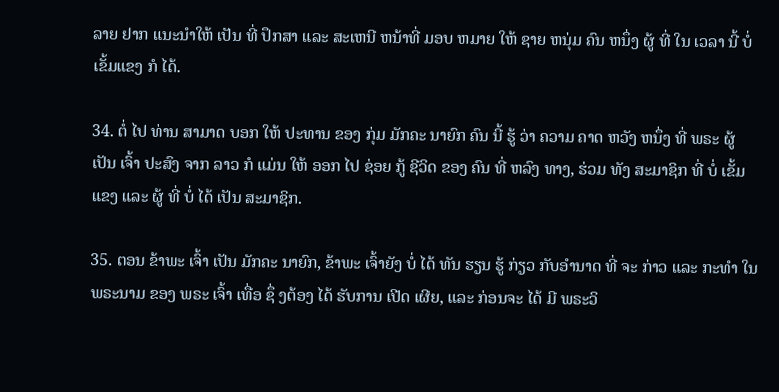ລາຍ ຢາກ ແນະນໍາໃຫ້ ເປັນ ທີ່ ປຶກສາ ແລະ ສະເຫນີ ຫນ້າທີ່ ມອບ ຫມາຍ ໃຫ້ ຊາຍ ຫນຸ່ມ ຄົນ ຫນຶ່ງ ຜູ້ ທີ່ ໃນ ເວລາ ນີ້ ບໍ່ ເຂັ້ມແຂງ ກໍ ໄດ້.

34. ຕໍ່ ໄປ ທ່ານ ສາມາດ ບອກ ໃຫ້ ປະທານ ຂອງ ກຸ່ມ ມັກຄະ ນາຍົກ ຄົນ ນີ້ ຮູ້ ວ່າ ຄວາມ ຄາດ ຫວັງ ຫນຶ່ງ ທີ່ ພຣະ ຜູ້ ເປັນ ເຈົ້າ ປະສົງ ຈາກ ລາວ ກໍ ແມ່ນ ໃຫ້ ອອກ ໄປ ຊ່ອຍ ກູ້ ຊີວິດ ຂອງ ຄົນ ທີ່ ຫລົງ ທາງ, ຮ່ວມ ທັງ ສະມາຊິກ ທີ່ ບໍ່ ເຂັ້ມແຂງ ແລະ ຜູ້ ທີ່ ບໍ່ ໄດ້ ເປັນ ສະມາຊິກ.

35. ຕອນ ຂ້າພະ ເຈົ້າ ເປັນ ມັກຄະ ນາຍົກ, ຂ້າພະ ເຈົ້າຍັງ ບໍ່ ໄດ້ ທັນ ຮຽນ ຮູ້ ກ່ຽວ ກັບອໍານາດ ທີ່ ຈະ ກ່າວ ແລະ ກະທໍາ ໃນ ພຣະນາມ ຂອງ ພຣະ ເຈົ້າ ເທື່ອ ຊຶ່ ງຕ້ອງ ໄດ້ ຮັບການ ເປີດ ເຜີຍ, ແລະ ກ່ອນຈະ ໄດ້ ມີ ພຣະວິ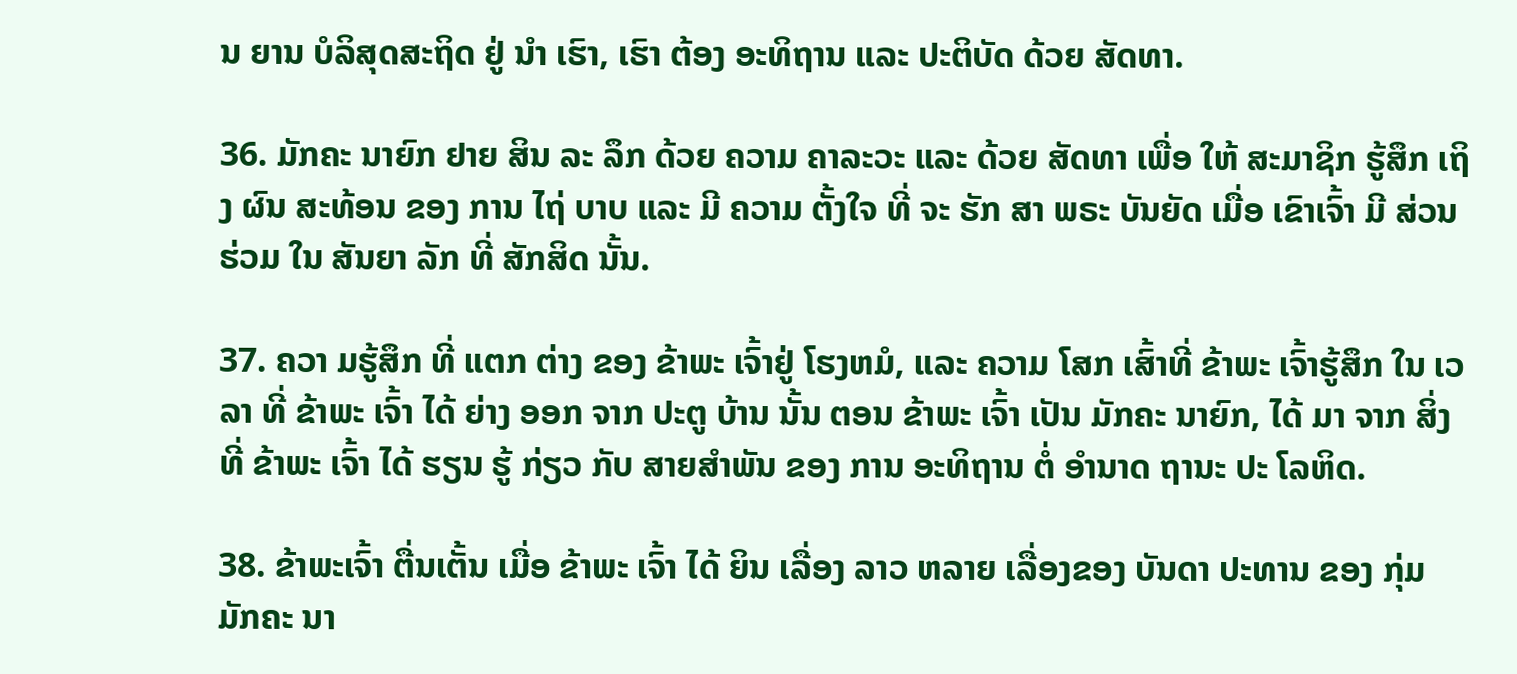ນ ຍານ ບໍລິສຸດສະຖິດ ຢູ່ ນໍາ ເຮົາ, ເຮົາ ຕ້ອງ ອະທິຖານ ແລະ ປະຕິບັດ ດ້ວຍ ສັດທາ.

36. ມັກຄະ ນາຍົກ ຢາຍ ສິນ ລະ ລຶກ ດ້ວຍ ຄວາມ ຄາລະວະ ແລະ ດ້ວຍ ສັດທາ ເພື່ອ ໃຫ້ ສະມາຊິກ ຮູ້ສຶກ ເຖິງ ຜົນ ສະທ້ອນ ຂອງ ການ ໄຖ່ ບາບ ແລະ ມີ ຄວາມ ຕັ້ງໃຈ ທີ່ ຈະ ຮັກ ສາ ພຣະ ບັນຍັດ ເມື່ອ ເຂົາເຈົ້າ ມີ ສ່ວນ ຮ່ວມ ໃນ ສັນຍາ ລັກ ທີ່ ສັກສິດ ນັ້ນ.

37. ຄວາ ມຮູ້ສຶກ ທີ່ ແຕກ ຕ່າງ ຂອງ ຂ້າພະ ເຈົ້າຢູ່ ໂຮງຫມໍ, ແລະ ຄວາມ ໂສກ ເສົ້າທີ່ ຂ້າພະ ເຈົ້າຮູ້ສຶກ ໃນ ເວລາ ທີ່ ຂ້າພະ ເຈົ້າ ໄດ້ ຍ່າງ ອອກ ຈາກ ປະຕູ ບ້ານ ນັ້ນ ຕອນ ຂ້າພະ ເຈົ້າ ເປັນ ມັກຄະ ນາຍົກ, ໄດ້ ມາ ຈາກ ສິ່ງ ທີ່ ຂ້າພະ ເຈົ້າ ໄດ້ ຮຽນ ຮູ້ ກ່ຽວ ກັບ ສາຍສໍາພັນ ຂອງ ການ ອະທິຖານ ຕໍ່ ອໍານາດ ຖານະ ປະ ໂລຫິດ.

38. ຂ້າພະເຈົ້າ ຕື່ນເຕັ້ນ ເມື່ອ ຂ້າພະ ເຈົ້າ ໄດ້ ຍິນ ເລື່ອງ ລາວ ຫລາຍ ເລື່ອງຂອງ ບັນດາ ປະທານ ຂອງ ກຸ່ມ ມັກຄະ ນາ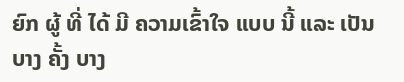ຍົກ ຜູ້ ທີ່ ໄດ້ ມີ ຄວາມເຂົ້າໃຈ ແບບ ນີ້ ແລະ ເປັນ ບາງ ຄັ້ງ ບາງ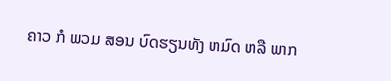ຄາວ ກໍ ພວມ ສອນ ບົດຮຽນທັງ ຫມົດ ຫລື ພາກ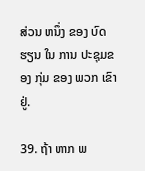ສ່ວນ ຫນຶ່ງ ຂອງ ບົດຮຽນ ໃນ ການ ປະຊຸມຂອງ ກຸ່ມ ຂອງ ພວກ ເຂົາ ຢູ່.

39. ຖ້າ ຫາກ ພ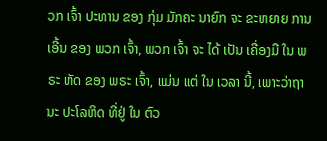ວກ ເຈົ້າ ປະທານ ຂອງ ກຸ່ມ ມັກຄະ ນາຍົກ ຈະ ຂະຫຍາຍ ການ ເອີ້ນ ຂອງ ພວກ ເຈົ້າ, ພວກ ເຈົ້າ ຈະ ໄດ້ ເປັນ ເຄື່ອງມື ໃນ ພຣະ ຫັດ ຂອງ ພຣະ ເຈົ້າ, ແມ່ນ ແຕ່ ໃນ ເວລາ ນີ້, ເພາະວ່າຖານະ ປະໂລຫິດ ທີ່ຢູ່ ໃນ ຕົວ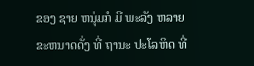ຂອງ ຊາຍ ຫນຸ່ມກໍ ມີ ພະລັງ ຫລາຍຂະຫນາດດັ່ງ ທີ່ ຖານະ ປະໂລຫິດ ທີ່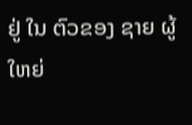ຢູ່ ໃນ ຕົວຂອງ ຊາຍ ຜູ້ ໃຫຍ່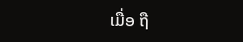ເມື່ອ ຖື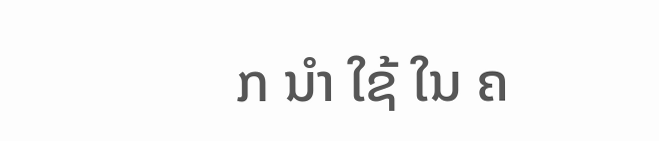ກ ນໍາ ໃຊ້ ໃນ ຄ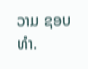ວາມ ຊອບ ທໍາ.